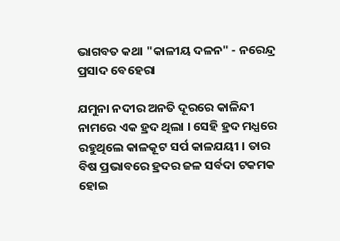ଭାଗବତ କଥା "କାଳୀୟ ଦଳନ" - ନରେନ୍ଦ୍ର ପ୍ରସାଦ ବେହେରା

ଯମୁନା ନଦୀର ଅନତି ଦୂରରେ କାଳିନ୍ଦୀ ନାମରେ ଏକ ହ୍ରଦ ଥିଲା । ସେହି ହ୍ରଦ ମଧ୍ଯରେ ରହୁଥିଲେ କାଳକୂଟ ସର୍ପ କାଳଯୟୀ । ତାର ବିଷ ପ୍ରଭାବରେ ହ୍ରଦର ଜଳ ସର୍ବଦା ଟକମକ ହୋଇ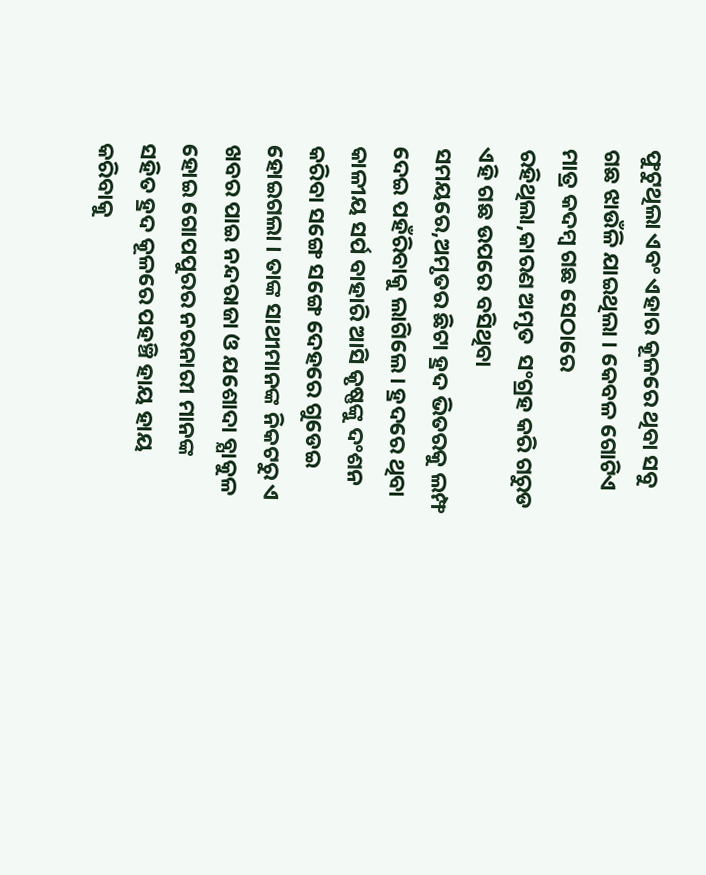ଫୁଟୁଥିଲା ଏବଂ ଏହାର କୂଳରେ ଥିବା ସବୁ ଗଛ ଝାଉଁଳି ଯାଇଥିଲା । କେବଳ ଗୋଟିଏ ମାତ୍ର କଦମ୍ବ ଗଛ ସେଠାରେ ରହିଥିଲା,କାରଣ ଅମୃତ  ସଂଗ୍ରହ କରି ଗରୁଡ ଏହି ଗଛ ଉପରେ ବସିଥିବା ସମୟରେ,ଅମୃତର ଛିଟା ହ୍ରଦ ଭିତରକୁ ଲମ୍ଫ ଦେଇ ପହଁରିବାକୁ ଲାଗିଲେ । ହ୍ରଦରେ ଥିବା କାଳୀୟ ସର୍ପ ବାହାରି ଆସି କୃଷ୍ଣଙ୍କୁ ଦଂଶନ କରିବା ସଙ୍ଗେ ସଙ୍ଗେ ଦେହରେ ଗୁଡେଇ ହୋଇଗଲା । ତାଙ୍କ ସାଥୀମାନଙ୍କ ନିକଟରୁ ଏ ଖବର ପାଇ ନନ୍ଦରାଜା ଓ ଯଶୋଦା ବ୍ଯାକୁଳ ହୋଇ ଗୋପପୁରର ନରନାରୀ ମାନଙ୍କ ସହିତ ହ୍ରଦ କୂଳରେ ପହଞ୍ଚି ହାୟ ହାୟ କରିବାକୁ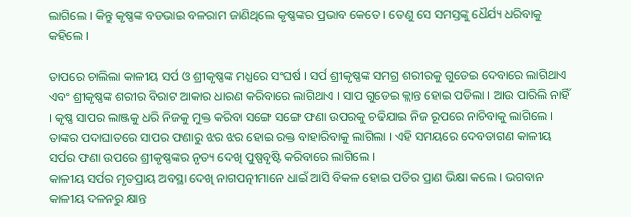ଲାଗିଲେ । କିନ୍ତୁ କୃଷ୍ଣଙ୍କ ବଡଭାଇ ବଳରାମ ଜାଣିଥିଲେ କୃଷ୍ଣଙ୍କର ପ୍ରଭାବ କେତେ । ତେଣୁ ସେ ସମସ୍ତଙ୍କୁ ଧୈର୍ଯ୍ୟ ଧରିବାକୁ କହିଲେ ।

ତାପରେ ଚାଲିଲା କାଳୀୟ ସର୍ପ ଓ ଶ୍ରୀକୃଷ୍ଣଙ୍କ ମଧ୍ଯରେ ସଂଘର୍ଷ । ସର୍ପ ଶ୍ରୀକୃଷ୍ଣଙ୍କ ସମଗ୍ର ଶରୀରକୁ ଗୁଡେଇ ଦେବାରେ ଲାଗିଥାଏ ଏବଂ ଶ୍ରୀକୃଷ୍ଣଙ୍କ ଶରୀର ବିରାଟ ଆକାର ଧାରଣ କରିବାରେ ଲାଗିଥାଏ । ସାପ ଗୁଡେଇ କ୍ଲାନ୍ତ ହୋଇ ପଡିଲା । ଆଉ ପାରିଲି ନାହିଁ । କୃଷ୍ଣ ସାପର ଲାଞ୍ଜକୁ ଧରି ନିଜକୁ ମୁକ୍ତ କରିବା ସଙ୍ଗେ ସଙ୍ଗେ ଫଣା ଉପରକୁ ଚଢିଯାଇ ନିଜ ରୂପରେ ନାଚିବାକୁ ଲାଗିଲେ । ତାଙ୍କର ପଦାଘାତରେ ସାପର ଫଣାରୁ ଝର ଝର ହୋଇ ରକ୍ତ ବାହାରିବାକୁ ଲାଗିଲା । ଏହି ସମୟରେ ଦେବତାଗଣ କାଳୀୟ ସର୍ପର ଫଣା ଉପରେ ଶ୍ରୀକୃଷ୍ଣଙ୍କର ନୃତ୍ୟ ଦେଖି ପୁଷ୍ପବୃଷ୍ଟି କରିବାରେ ଲାଗିଲେ ।
କାଳୀୟ ସର୍ପର ମୃତପ୍ରାୟ ଅବସ୍ଥା ଦେଖି ନାଗପତ୍ନୀମାନେ ଧାଇଁ ଆସି ବିକଳ ହୋଇ ପତିର ପ୍ରାଣ ଭିକ୍ଷା କଲେ । ଭଗବାନ କାଳୀୟ ଦଳନରୁ କ୍ଷାନ୍ତ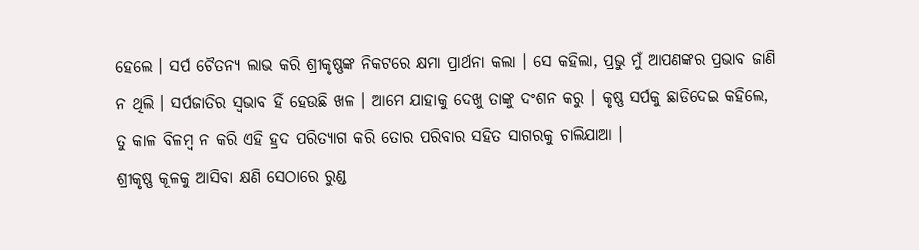ହେଲେ । ସର୍ପ ଚୈତନ୍ଯ ଲାଭ କରି ଶ୍ରୀକୃଷ୍ଣଙ୍କ ନିକଟରେ କ୍ଷମା ପ୍ରାର୍ଥନା କଲା । ସେ କହିଲା, ପ୍ରଭୁ ମୁଁ ଆପଣଙ୍କର ପ୍ରଭାବ ଜାଣି ନ ଥିଲି । ସର୍ପଜାତିର ସ୍ବଭାବ ହିଁ ହେଉଛି ଖଳ । ଆମେ ଯାହାକୁ ଦେଖୁ ତାଙ୍କୁ ଦଂଶନ କରୁ । କୃଷ୍ଣ ସର୍ପକୁ ଛାଡିଦେଇ କହିଲେ, ତୁ କାଳ ବିଳମ୍ବ ନ କରି ଏହି ହ୍ରଦ ପରିତ୍ଯାଗ କରି ତୋର ପରିବାର ସହିତ ସାଗରକୁ ଚାଲିଯାଆ ।
ଶ୍ରୀକୃଷ୍ଣ କୂଳକୁ ଆସିବା କ୍ଷଣି ସେଠାରେ ରୁଣ୍ଡ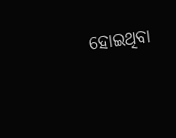ହୋଇଥିବା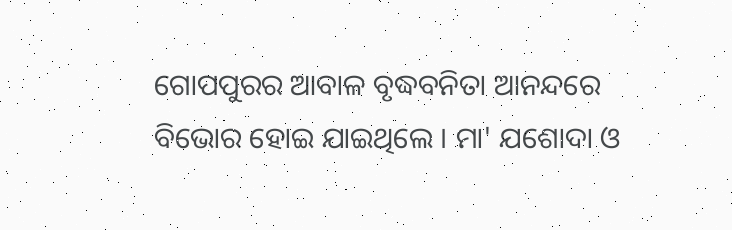ଗୋପପୁରର ଆବାଳ ବୃଦ୍ଧବନିତା ଆନନ୍ଦରେ ବିଭୋର ହୋଇ ଯାଇଥିଲେ । ମା' ଯଶୋଦା ଓ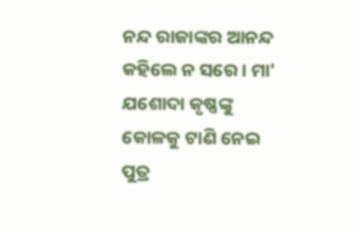ନନ୍ଦ ରାଜାଙ୍କର ଆନନ୍ଦ କହିଲେ ନ ସରେ । ମା' ଯଶୋଦା କୃଷ୍ଣଙ୍କୁ କୋଳକୁ ଟାଣି ନେଇ ପୁତ୍ର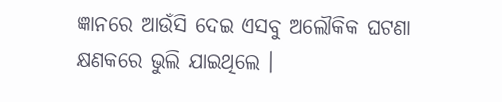ଜ୍ଞାନରେ ଆଉଁସି ଦେଇ ଏସବୁ ଅଲୌକିକ ଘଟଣା କ୍ଷଣକରେ ଭୁଲି ଯାଇଥିଲେ ।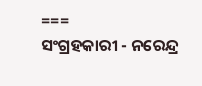===
ସଂଗ୍ରହକାରୀ - ନରେନ୍ଦ୍ର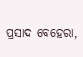ପ୍ରସାଦ ବେହେରା,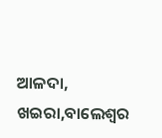ଆଳଦା, ଖଇରା,ବାଲେଶ୍ବର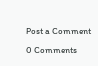Post a Comment

0 Comments